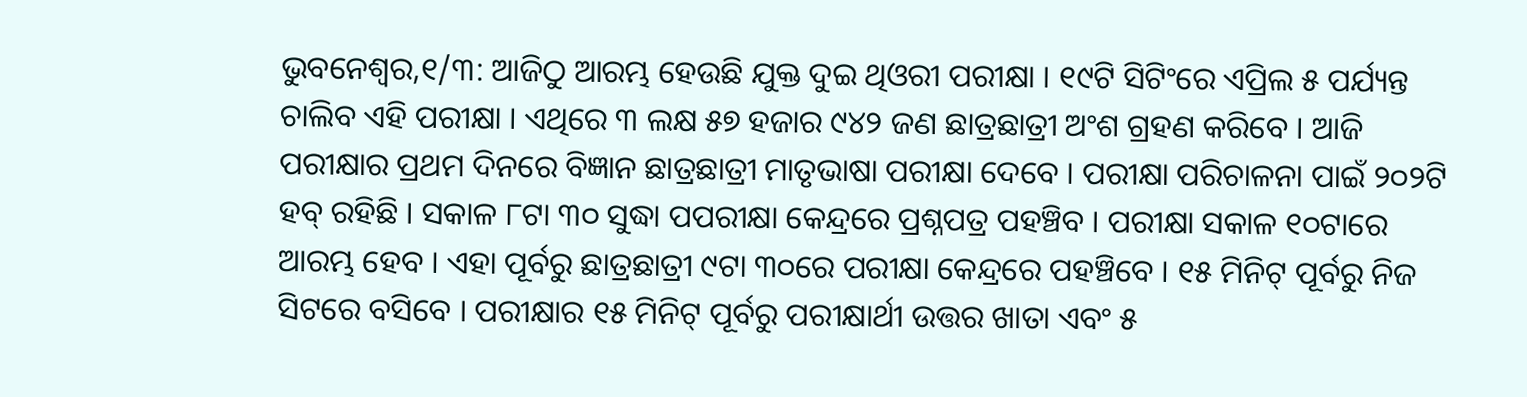ଭୁବନେଶ୍ୱର,୧/୩: ଆଜିଠୁ ଆରମ୍ଭ ହେଉଛି ଯୁକ୍ତ ଦୁଇ ଥିଓରୀ ପରୀକ୍ଷା । ୧୯ଟି ସିଟିଂରେ ଏପ୍ରିଲ ୫ ପର୍ଯ୍ୟନ୍ତ ଚାଲିବ ଏହି ପରୀକ୍ଷା । ଏଥିରେ ୩ ଲକ୍ଷ ୫୭ ହଜାର ୯୪୨ ଜଣ ଛାତ୍ରଛାତ୍ରୀ ଅଂଶ ଗ୍ରହଣ କରିବେ । ଆଜି ପରୀକ୍ଷାର ପ୍ରଥମ ଦିନରେ ବିଜ୍ଞାନ ଛାତ୍ରଛାତ୍ରୀ ମାତୃଭାଷା ପରୀକ୍ଷା ଦେବେ । ପରୀକ୍ଷା ପରିଚାଳନା ପାଇଁ ୨୦୨ଟି ହବ୍ ରହିଛି । ସକାଳ ୮ଟା ୩୦ ସୁଦ୍ଧା ପପରୀକ୍ଷା କେନ୍ଦ୍ରରେ ପ୍ରଶ୍ନପତ୍ର ପହଞ୍ଚିବ । ପରୀକ୍ଷା ସକାଳ ୧୦ଟାରେ ଆରମ୍ଭ ହେବ । ଏହା ପୂର୍ବରୁ ଛାତ୍ରଛାତ୍ରୀ ୯ଟା ୩୦ରେ ପରୀକ୍ଷା କେନ୍ଦ୍ରରେ ପହଞ୍ଚିବେ । ୧୫ ମିନିଟ୍ ପୂର୍ବରୁ ନିଜ ସିଟରେ ବସିବେ । ପରୀକ୍ଷାର ୧୫ ମିନିଟ୍ ପୂର୍ବରୁ ପରୀକ୍ଷାର୍ଥୀ ଉତ୍ତର ଖାତା ଏବଂ ୫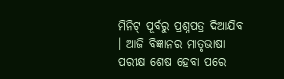ମିନିଟ୍ ପୂର୍ବରୁ ପ୍ରଶ୍ନପତ୍ର ଦିଆଯିବ । ଆଜି ବିଜ୍ଞାନର ମାତୃଭାଷା ପରୀକ୍ଷ ଶେଷ ହେବା ପରେ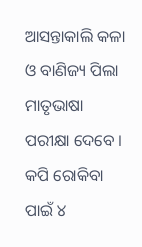ଆସନ୍ତାକାଲି କଳା ଓ ବାଣିଜ୍ୟ ପିଲା ମାତୃଭାଷା ପରୀକ୍ଷା ଦେବେ । କପି ରୋକିବା ପାଇଁ ୪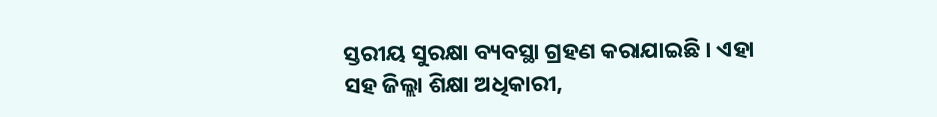ସ୍ତରୀୟ ସୁରକ୍ଷା ବ୍ୟବସ୍ଥା ଗ୍ରହଣ କରାଯାଇଛି । ଏହା ସହ ଜିଲ୍ଲା ଶିକ୍ଷା ଅଧିକାରୀ,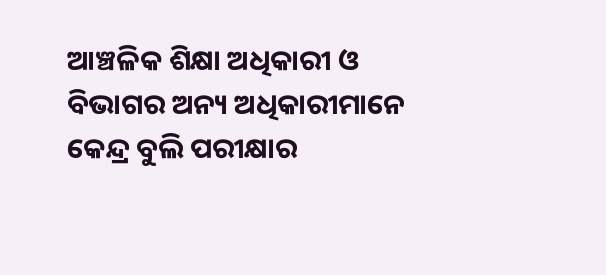ଆଞ୍ଚଳିକ ଶିକ୍ଷା ଅଧିକାରୀ ଓ ବିଭାଗର ଅନ୍ୟ ଅଧିକାରୀମାନେ କେନ୍ଦ୍ର ବୁଲି ପରୀକ୍ଷାର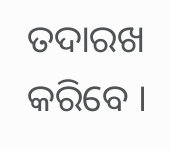ତଦାରଖ କରିବେ ।